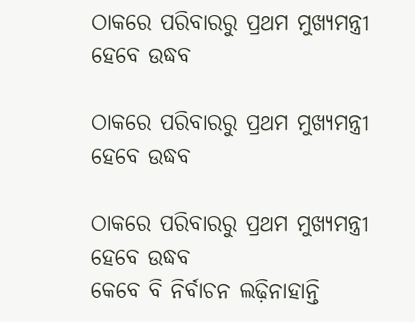ଠାକରେ ପରିବାରରୁ ପ୍ରଥମ ମୁଖ୍ୟମନ୍ତ୍ରୀ ହେବେ ଉଦ୍ଧବ

ଠାକରେ ପରିବାରରୁ ପ୍ରଥମ ମୁଖ୍ୟମନ୍ତ୍ରୀ ହେବେ ଉଦ୍ଧବ

ଠାକରେ ପରିବାରରୁ ପ୍ରଥମ ମୁଖ୍ୟମନ୍ତ୍ରୀ ହେବେ ଉଦ୍ଧବ
କେବେ ବି ନିର୍ବାଚନ ଲଢ଼ିନାହାନ୍ତି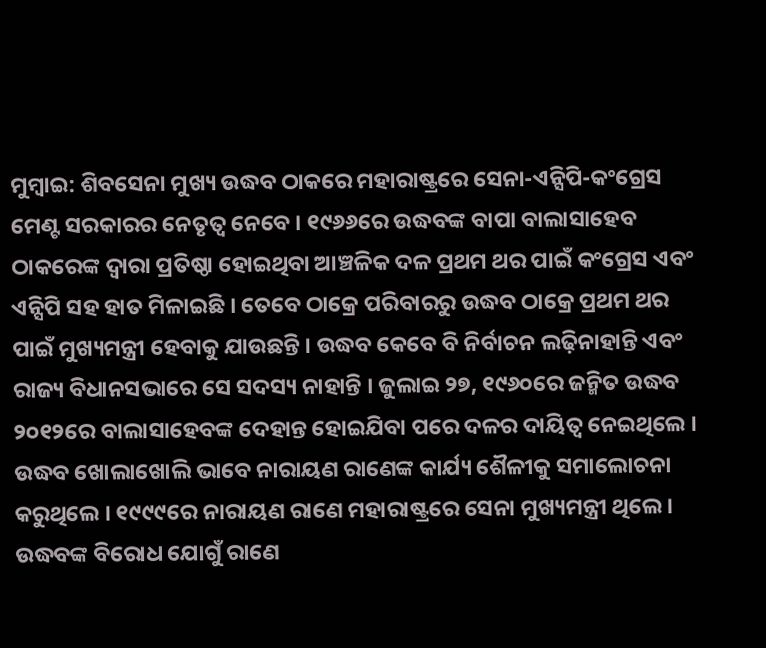ମୁମ୍ବାଇ: ଶିବସେନା ମୁଖ୍ୟ ଉଦ୍ଧବ ଠାକରେ ମହାରାଷ୍ଟ୍ରରେ ସେନା-ଏନ୍ସିପି-କଂଗ୍ରେସ ମେଣ୍ଟ ସରକାରର ନେତୃତ୍ୱ ନେବେ । ୧୯୬୬ରେ ଉଦ୍ଧବଙ୍କ ବାପା ବାଲାସାହେବ ଠାକରେଙ୍କ ଦ୍ୱାରା ପ୍ରତିଷ୍ଠା ହୋଇଥିବା ଆଞ୍ଚଳିକ ଦଳ ପ୍ରଥମ ଥର ପାଇଁ କଂଗ୍ରେସ ଏବଂ ଏନ୍ସିପି ସହ ହାତ ମିଳାଇଛି । ତେବେ ଠାକ୍ରେ ପରିବାରରୁ ଉଦ୍ଧବ ଠାକ୍ରେ ପ୍ରଥମ ଥର ପାଇଁ ମୁଖ୍ୟମନ୍ତ୍ରୀ ହେବାକୁ ଯାଉଛନ୍ତି । ଉଦ୍ଧବ କେବେ ବି ନିର୍ବାଚନ ଲଢ଼ିନାହାନ୍ତି ଏବଂ ରାଜ୍ୟ ବିଧାନସଭାରେ ସେ ସଦସ୍ୟ ନାହାନ୍ତି । ଜୁଲାଇ ୨୭, ୧୯୬୦ରେ ଜନ୍ମିତ ଉଦ୍ଧବ ୨୦୧୨ରେ ବାଲାସାହେବଙ୍କ ଦେହାନ୍ତ ହୋଇଯିବା ପରେ ଦଳର ଦାୟିତ୍ୱ ନେଇଥିଲେ । ଉଦ୍ଧବ ଖୋଲାଖୋଲି ଭାବେ ନାରାୟଣ ରାଣେଙ୍କ କାର୍ଯ୍ୟ ଶୈଳୀକୁ ସମାଲୋଚନା କରୁଥିଲେ । ୧୯୯୯ରେ ନାରାୟଣ ରାଣେ ମହାରାଷ୍ଟ୍ରରେ ସେନା ମୁଖ୍ୟମନ୍ତ୍ରୀ ଥିଲେ । ଉଦ୍ଧବଙ୍କ ବିରୋଧ ଯୋଗୁଁ ରାଣେ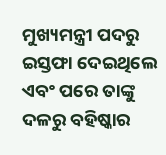ମୁଖ୍ୟମନ୍ତ୍ରୀ ପଦରୁ ଇସ୍ତଫା ଦେଇଥିଲେ ଏବଂ ପରେ ତାଙ୍କୁ ଦଳରୁ ବହିଷ୍କାର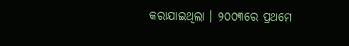କରାଯାଇଥିଲା । ୨୦୦୩ରେ ପ୍ରଥମେ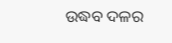ଉଦ୍ଧବ ଦଳର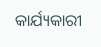କାର୍ଯ୍ୟକାରୀ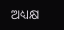ଅଧ୍ୟକ୍ଷ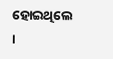ହୋଇଥିଲେ ।